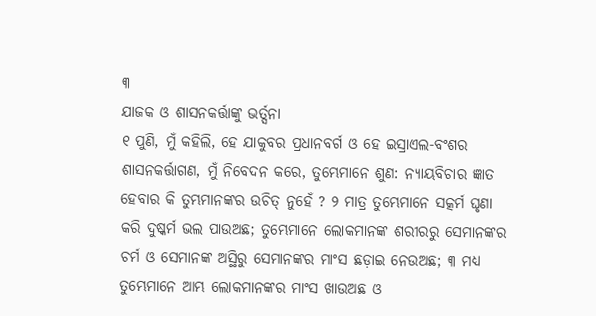୩
ଯାଜକ ଓ ଶାସନକର୍ତ୍ତାଙ୍କୁ ଭର୍ତ୍ସନା
୧ ପୁଣି, ମୁଁ କହିଲି, ହେ ଯାକୁବର ପ୍ରଧାନବର୍ଗ ଓ ହେ ଇସ୍ରାଏଲ-ବଂଶର ଶାସନକର୍ତ୍ତାଗଣ, ମୁଁ ନିବେଦନ କରେ, ତୁମ୍ଭେମାନେ ଶୁଣ: ନ୍ୟାୟବିଚାର ଜ୍ଞାତ ହେବାର କି ତୁମ୍ଭମାନଙ୍କର ଉଚିତ୍ ନୁହେଁ ? ୨ ମାତ୍ର ତୁମ୍ଭେମାନେ ସତ୍କର୍ମ ଘୃଣା କରି ଦୁଷ୍କର୍ମ ଭଲ ପାଉଅଛ; ତୁମ୍ଭେମାନେ ଲୋକମାନଙ୍କ ଶରୀରରୁ ସେମାନଙ୍କର ଚର୍ମ ଓ ସେମାନଙ୍କ ଅସ୍ଥିରୁ ସେମାନଙ୍କର ମାଂସ ଛଡ଼ାଇ ନେଉଅଛ; ୩ ମଧ୍ୟ ତୁମ୍ଭେମାନେ ଆମ୍ଭ ଲୋକମାନଙ୍କର ମାଂସ ଖାଉଅଛ ଓ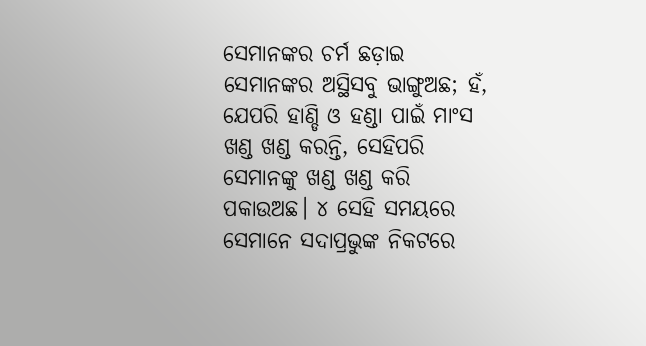ସେମାନଙ୍କର ଚର୍ମ ଛଡ଼ାଇ ସେମାନଙ୍କର ଅସ୍ଥିସବୁ ଭାଙ୍ଗୁଅଛ; ହଁ, ଯେପରି ହାଣ୍ଡି ଓ ହଣ୍ଡା ପାଇଁ ମାଂସ ଖଣ୍ଡ ଖଣ୍ଡ କରନ୍ତି, ସେହିପରି ସେମାନଙ୍କୁ ଖଣ୍ଡ ଖଣ୍ଡ କରି ପକାଉଅଛ। ୪ ସେହି ସମୟରେ ସେମାନେ ସଦାପ୍ରଭୁଙ୍କ ନିକଟରେ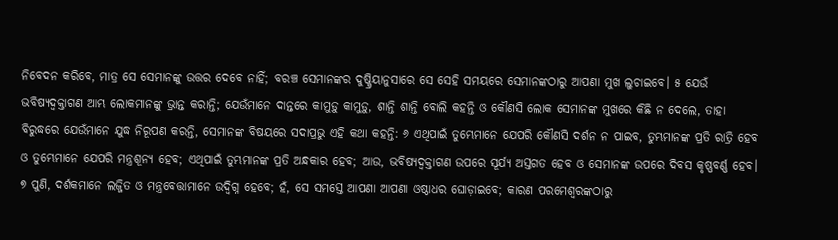ନିବେଦନ କରିବେ, ମାତ୍ର ସେ ସେମାନଙ୍କୁ ଉତ୍ତର ଦେବେ ନାହିଁ; ବରଞ୍ଚ ସେମାନଙ୍କର ଦୁଷ୍କ୍ରିୟାନୁସାରେ ସେ ସେହି ସମୟରେ ସେମାନଙ୍କଠାରୁ ଆପଣା ମୁଖ ଲୁଚାଇବେ। ୫ ଯେଉଁ ଭବିଷ୍ୟଦ୍ବକ୍ତାଗଣ ଆମ୍ଭ ଲୋକମାନଙ୍କୁ ଭ୍ରାନ୍ତ କରାନ୍ତି; ଯେଉଁମାନେ ଦାନ୍ତରେ କାମୁଡ଼ୁ କାମୁଡ଼ୁ, ଶାନ୍ତି ଶାନ୍ତି ବୋଲି କହନ୍ତି ଓ କୌଣସି ଲୋକ ସେମାନଙ୍କ ମୁଖରେ କିଛି ନ ଦେଲେ, ତାହା ବିରୁଦ୍ଧରେ ଯେଉଁମାନେ ଯୁଦ୍ଧ ନିରୂପଣ କରନ୍ତି, ସେମାନଙ୍କ ବିଷୟରେ ସଦାପ୍ରଭୁ ଏହି କଥା କହନ୍ତି: ୬ ଏଥିପାଇଁ ତୁମ୍ଭେମାନେ ଯେପରି କୌଣସି ଦର୍ଶନ ନ ପାଇବ, ତୁମ୍ଭମାନଙ୍କ ପ୍ରତି ରାତ୍ରି ହେବ ଓ ତୁମ୍ଭେମାନେ ଯେପରି ମନ୍ତ୍ରଶୂନ୍ୟ ହେବ; ଏଥିପାଇଁ ତୁମ୍ଭମାନଙ୍କ ପ୍ରତି ଅନ୍ଧକାର ହେବ; ଆଉ, ଭବିଷ୍ୟଦ୍ବକ୍ତାଗଣ ଉପରେ ସୂର୍ଯ୍ୟ ଅସ୍ତଗତ ହେବ ଓ ସେମାନଙ୍କ ଉପରେ ଦିବସ କୃଷ୍ଣବର୍ଣ୍ଣ ହେବ। ୭ ପୁଣି, ଦର୍ଶକମାନେ ଲଜ୍ଜିତ ଓ ମନ୍ତ୍ରବେତ୍ତାମାନେ ଉଦ୍ବିଗ୍ନ ହେବେ; ହଁ, ସେ ସମସ୍ତେ ଆପଣା ଆପଣା ଓଷ୍ଠାଧର ଘୋଡ଼ାଇବେ; କାରଣ ପରମେଶ୍ୱରଙ୍କଠାରୁ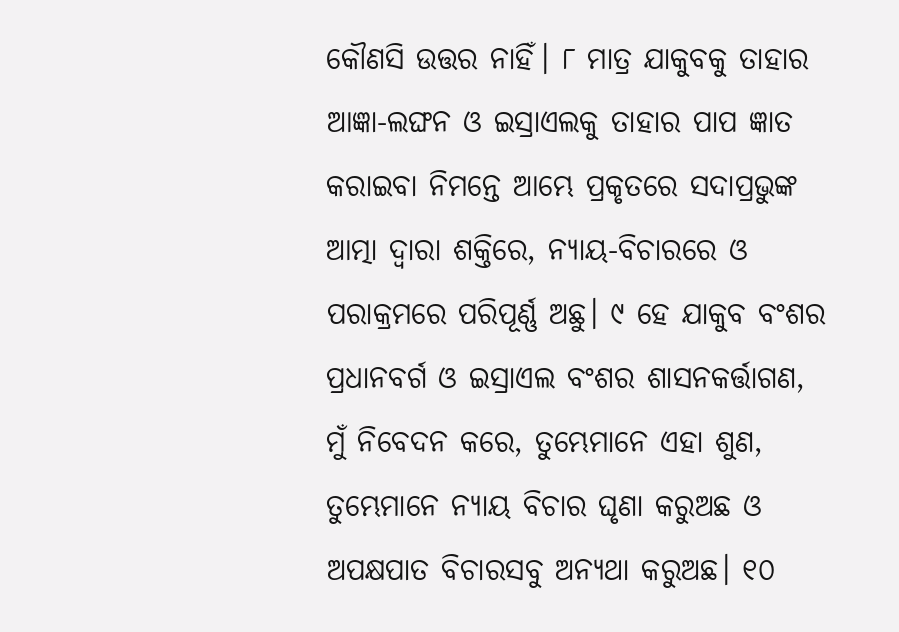କୌଣସି ଉତ୍ତର ନାହିଁ। ୮ ମାତ୍ର ଯାକୁବକୁ ତାହାର ଆଜ୍ଞା-ଲଙ୍ଘନ ଓ ଇସ୍ରାଏଲକୁ ତାହାର ପାପ ଜ୍ଞାତ କରାଇବା ନିମନ୍ତେ ଆମ୍ଭେ ପ୍ରକୃତରେ ସଦାପ୍ରଭୁଙ୍କ ଆତ୍ମା ଦ୍ୱାରା ଶକ୍ତିରେ, ନ୍ୟାୟ-ବିଚାରରେ ଓ ପରାକ୍ରମରେ ପରିପୂର୍ଣ୍ଣ ଅଛୁ। ୯ ହେ ଯାକୁବ ବଂଶର ପ୍ରଧାନବର୍ଗ ଓ ଇସ୍ରାଏଲ ବଂଶର ଶାସନକର୍ତ୍ତାଗଣ, ମୁଁ ନିବେଦନ କରେ, ତୁମ୍ଭେମାନେ ଏହା ଶୁଣ, ତୁମ୍ଭେମାନେ ନ୍ୟାୟ ବିଚାର ଘୃଣା କରୁଅଛ ଓ ଅପକ୍ଷପାତ ବିଚାରସବୁ ଅନ୍ୟଥା କରୁଅଛ। ୧୦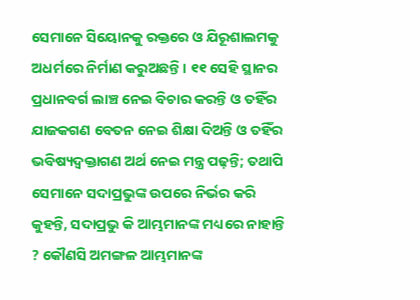ସେମାନେ ସିୟୋନକୁ ରକ୍ତରେ ଓ ଯିରୂଶାଲମକୁ ଅଧର୍ମରେ ନିର୍ମାଣ କରୁଅଛନ୍ତି। ୧୧ ସେହି ସ୍ଥାନର ପ୍ରଧାନବର୍ଗ ଲାଞ୍ଚ ନେଇ ବିଚାର କରନ୍ତି ଓ ତହିଁର ଯାଜକଗଣ ବେତନ ନେଇ ଶିକ୍ଷା ଦିଅନ୍ତି ଓ ତହିଁର ଭବିଷ୍ୟଦ୍ବକ୍ତାଗଣ ଅର୍ଥ ନେଇ ମନ୍ତ୍ର ପଢ଼ନ୍ତି; ତଥାପି ସେମାନେ ସଦାପ୍ରଭୁଙ୍କ ଉପରେ ନିର୍ଭର କରି କୁହନ୍ତି, ସଦାପ୍ରଭୁ କି ଆମ୍ଭମାନଙ୍କ ମଧ୍ୟରେ ନାହାନ୍ତି ? କୌଣସି ଅମଙ୍ଗଳ ଆମ୍ଭମାନଙ୍କ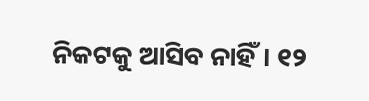ନିକଟକୁ ଆସିବ ନାହିଁ। ୧୨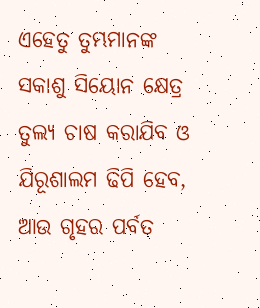ଏହେତୁ ତୁମ୍ଭମାନଙ୍କ ସକାଶୁ ସିୟୋନ କ୍ଷେତ୍ର ତୁଲ୍ୟ ଚାଷ କରାଯିବ ଓ ଯିରୂଶାଲମ ଢିପି ହେବ, ଆଉ ଗୃହର ପର୍ବତ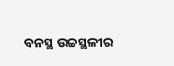ବନସ୍ଥ ଉଚ୍ଚସ୍ଥଳୀର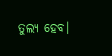ତୁଲ୍ୟ ହେବ।